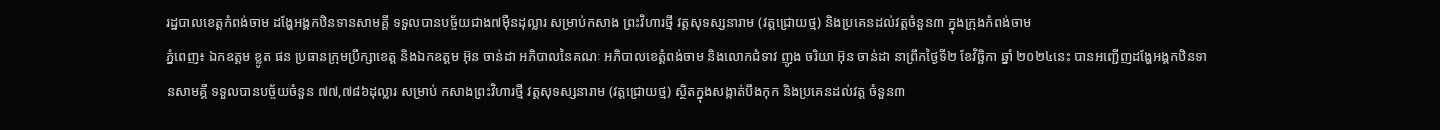រដ្ឋបាលខេត្តកំពង់ចាម ដង្ហែអង្គកឋិនទានសាមគ្គី ទទួលបានបច្ច័យជាង៧ម៉ឺនដុល្លារ សម្រាប់កសាង ព្រះវិហារថ្មី វត្តសុទស្សនារាម (វត្តជ្រោយថ្ម) និងប្រគេនដល់វត្តចំនួន៣ ក្នុងក្រុងកំពង់ចាម
ភ្នំពេញ៖ ឯកឧត្តម ខ្លូត ផន ប្រធានក្រុមប្រឹក្សាខេត្ត និងឯកឧត្តម អ៊ុន ចាន់ដា អភិបាលនៃគណៈ អភិបាលខេត្តំពង់ចាម និងលោកជំទាវ ញូង ចរិយា អ៊ុន ចាន់ដា នាព្រឹកថ្ងៃទី២ ខែវិច្ឆិកា ឆ្នាំ ២០២៤នេះ បានអញ្ជើញដង្ហែអង្គកឋិនទានសាមគ្គី ទទួលបានបច្ច័យចំនួន ៧៧,៧៨៦ដុល្លារ សម្រាប់ កសាងព្រះវិហារថ្មី វត្តសុទស្សនារាម (វត្តជ្រោយថ្ម) ស្ថិតក្នុងសង្កាត់បឹងកុក និងប្រគេនដល់វត្ត ចំនួន៣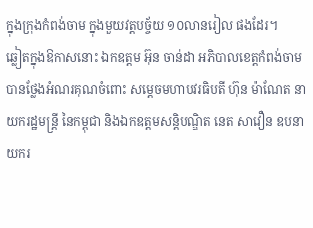ក្នុងក្រុងកំពង់ចាម ក្នុងមួយវត្តបច្ច័យ ១០លានរៀល ផងដែរ។
ឆ្លៀតក្នុងឱកាសនោះ ឯកឧត្តម អ៊ុន ចាន់ដា អភិបាលខេត្តកំពង់ចាម បានថ្លែងអំណរគុណចំពោះ សម្តេចមហាបវរធិបតី ហ៊ុន ម៉ាណែត នាយករដ្ឋមន្ត្រី នៃកម្ពុជា និងឯកឧត្តមសន្តិបណ្ឌិត នេត សាវឿន ឧបនាយករ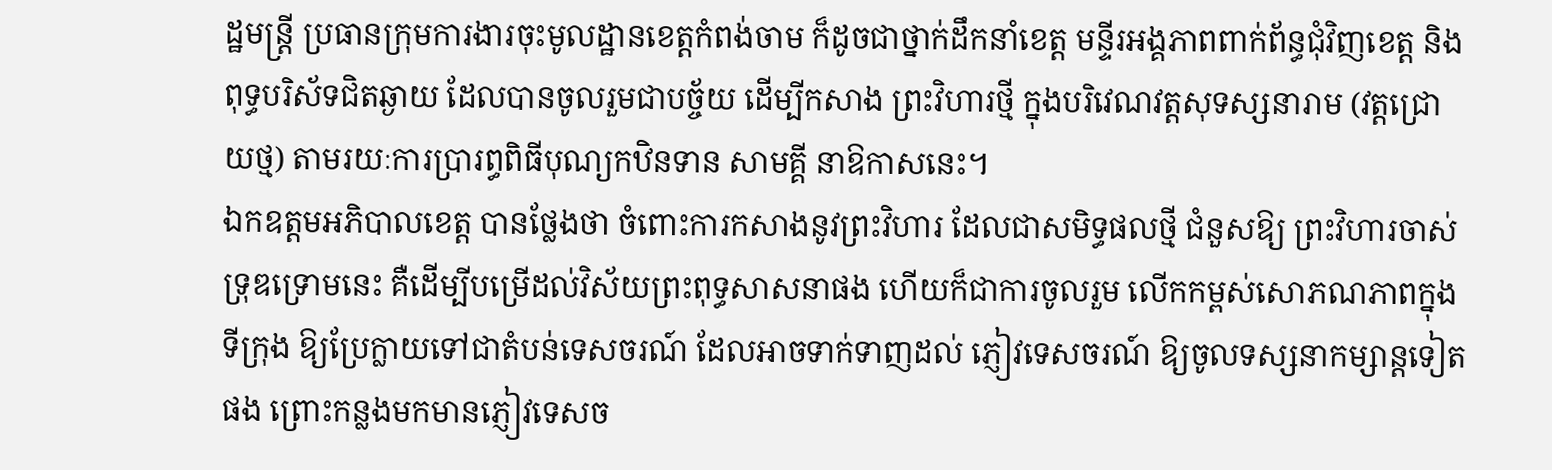ដ្ឋមន្ត្រី ប្រធានក្រុមការងារចុះមូលដ្ឋានខេត្តកំពង់ចាម ក៏ដូចជាថ្នាក់ដឹកនាំខេត្ត មន្ទីរអង្គភាពពាក់ព័ន្ធជុំវិញខេត្ត និងពុទ្ធបរិស័ទជិតឆ្ងាយ ដែលបានចូលរួមជាបច្ច័យ ដើម្បីកសាង ព្រះវិហារថ្មី ក្នុងបរិវេណវត្តសុទស្សនារាម (វត្តជ្រោយថ្ម) តាមរយៈការប្រារព្ធពិធីបុណ្យកឋិនទាន សាមគ្គី នាឱកាសនេះ។
ឯកឧត្តមអភិបាលខេត្ត បានថ្លែងថា ចំពោះការកសាងនូវព្រះវិហារ ដែលជាសមិទ្ធផលថ្មី ជំនួសឱ្យ ព្រះវិហារចាស់ទ្រុឌទ្រោមនេះ គឺដើម្បីបម្រើដល់វិស័យព្រះពុទ្ធសាសនាផង ហើយក៏ជាការចូលរួម លើកកម្ពស់សោភណភាពក្នុងទីក្រុង ឱ្យប្រែក្លាយទៅជាតំបន់ទេសចរណ៍ ដែលអាចទាក់ទាញដល់ ភ្ញៀវទេសចរណ៍ ឱ្យចូលទស្សនាកម្សាន្តទៀតផង ព្រោះកន្លងមកមានភ្ញៀវទេសច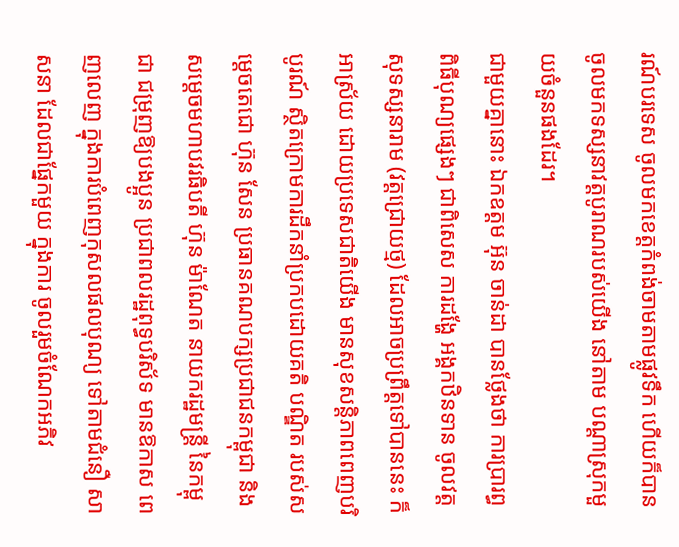រណ៍បរទេស ចូលមកខេត្តកំពង់ចាមតាមផ្លូវទឹក ហើយក៏បានចូលមកទស្សនាវត្តបូរាណរបស់យើង នៅតាម បណ្តាស្រុកមួយចំនួនផងដែរ។
ជាមួយគ្នានោះ ឯកឧត្តម អ៊ុន ចាន់ដា បានថ្លែងថា ការប្រារព្ធពិធីបុណ្យផ្សេងៗ ជាពិសេស ការដង្ហែ អង្គកឋិនទាន ចូលវត្តសុទស្សនារាម (វត្តជ្រោយថ្ម) ដែលអាចប្រព្រឹត្តទៅបាននេះ ក៏អាស្រ័យ ដោយប្រទេសជាតិយើង មានសុខសន្តិភាពពេញបរិបូរណ៍ ស្ថិតក្រោមការដឹកនាំប្រកបដោយគតិ បណ្ឌិត របស់សម្តេចតេជោ ហ៊ុន សែន ប្រធានគណបក្សប្រជាជនកម្ពុជា និងសម្តេចមហាបវរធិបតី ហ៊ុន ម៉ាណែត នាយករដ្ឋមន្ត្រី នៃកម្ពុជា ជម្រុញឱ្យបងប្អូន ប្រជាពលរដ្ឋពុទ្ធបរិស័ទ មានឱកាស ពេញលេញ ក្នុងការបំពេញកុសលផលបុណ្យ ទៅតាមជំនឿ សាសនា ដែលជាផ្នែកមួយ ក្នុងការ ចូលរួមចំណែកអភិវ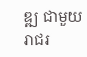ឌ្ឍ ជាមួយរាជរ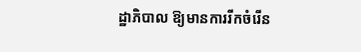ដ្ឋាភិបាល ឱ្យមានការរីកចំរើន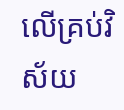លើគ្រប់វិស័យ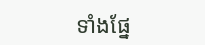ទាំងផ្នែ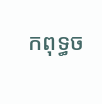កពុទ្ធច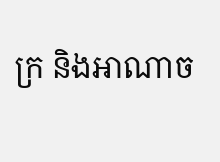ក្រ និងអាណាច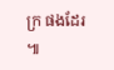ក្រ ផងដែរ ៕